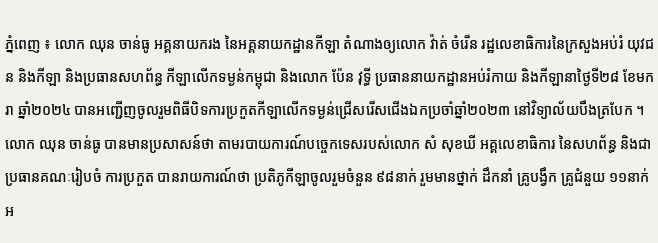ភ្នំពេញ ៖ លោក ឈុន ចាន់ធូ អគ្គនាយករង នៃអគ្គនាយកដ្ឋានកីឡា តំណាងឲ្យលោក វ៉ាត់ ចំរើន រដ្ឋលេខាធិការនៃក្រសួងអប់រំ យុវជន និងកីឡា និងប្រធានសហព័ន្ធ កីឡាលើកទម្ងន់កម្ពុជា និងលោក ប៉ែន វុទ្ធី ប្រធាននាយកដ្ឋានអប់រំកាយ និងកីឡានាថ្ងៃទី២៨ ខែមករា ឆ្នាំ២០២៤ បានអញ្ជើញចូលរួមពិធីបិទការប្រកួតកីឡាលើកទម្ងន់ជ្រើសរើសជើងឯកប្រចាំឆ្នាំ២០២៣ នៅវិទ្យាល័យបឹងត្របែក ។
លោក ឈុន ចាន់ធូ បានមានប្រសាសន៍ថា តាមរបាយការណ៍បច្ចេកទេសរបស់លោក សំ សុខឃី អគ្គលេខាធិការ នៃសហព័ន្ធ និងជា ប្រធានគណៈរៀបចំ ការប្រកួត បានរាយការណ៍ថា ប្រតិភូកីឡាចូលរួមចំនួន ៩៨នាក់ រួមមានថ្នាក់ ដឹកនាំ គ្រូបង្វឹក គ្រូជំនួយ ១១នាក់ អ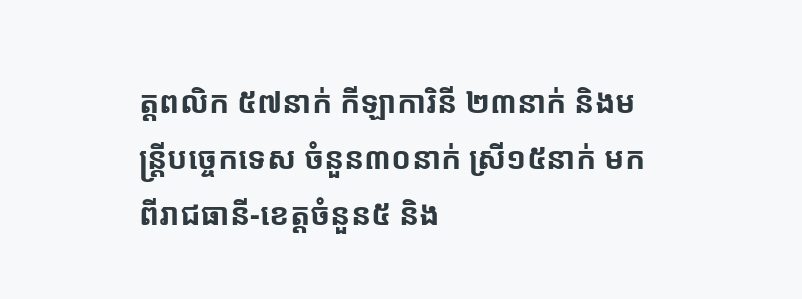ត្តពលិក ៥៧នាក់ កីឡាការិនី ២៣នាក់ និងមន្ត្រីបច្ចេកទេស ចំនួន៣០នាក់ ស្រី១៥នាក់ មកពីរាជធានី-ខេត្តចំនួន៥ និង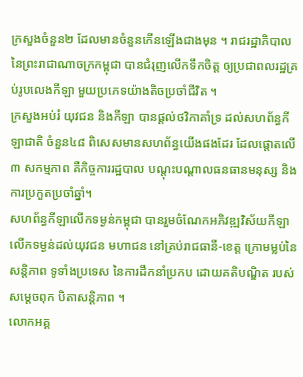ក្រសួងចំនួន២ ដែលមានចំនួនកើនឡើងជាងមុន ។ រាជរដ្ឋាភិបាល នៃព្រះរាជាណាចក្រកម្ពុជា បានជំរុញលើកទឹកចិត្ត ឲ្យប្រជាពលរដ្ឋគ្រប់រូបលេងកីឡា មួយប្រភេទយ៉ាងតិចប្រចាំជីវិត ។
ក្រសួងអប់រំ យុវជន និងកីឡា បានផ្តល់ថវិកាគាំទ្រ ដល់សហព័ន្ធកីឡាជាតិ ចំនួន៤៨ ពិសេសមានសហព័ន្ធយើងផងដែរ ដែលផ្តោតលើ ៣ សកម្មភាព គឺកិច្ចការរដ្ឋបាល បណ្តុះបណ្តាលធនធានមនុស្ស និងការប្រកួតប្រចាំឆ្នាំ។
សហព័ន្ធកីឡាលើកទម្ងន់កម្ពុជា បានរួមចំណែកអភិវឌ្ឍវិស័យកីឡាលើកទម្ងន់ដល់យុវជន មហាជន នៅគ្រប់រាជធានី-ខេត្ត ក្រោមម្លប់នៃសន្តិភាព ទូទាំងប្រទេស នៃការដឹកនាំប្រកប ដោយគតិបណ្ឌិត របស់សម្តេចពុក បិតាសន្តិភាព ។
លោកអគ្គ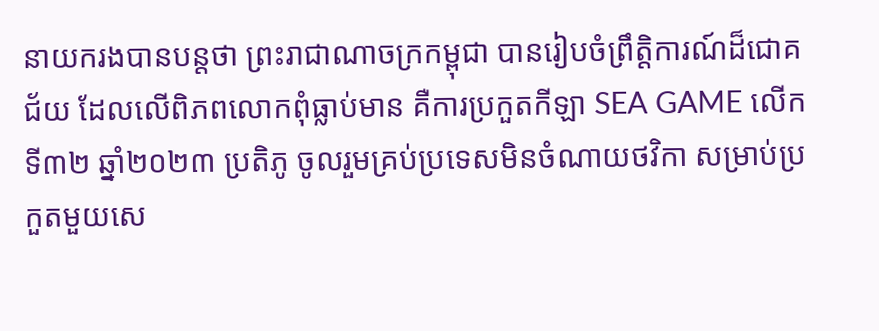នាយករងបានបន្តថា ព្រះរាជាណាចក្រកម្ពុជា បានរៀបចំព្រឹត្តិការណ៍ដ៏ជោគជ័យ ដែលលើពិភពលោកពុំធ្លាប់មាន គឺការប្រកួតកីឡា SEA GAME លើកទី៣២ ឆ្នាំ២០២៣ ប្រតិភូ ចូលរួមគ្រប់ប្រទេសមិនចំណាយថវិកា សម្រាប់ប្រកួតមួយសេ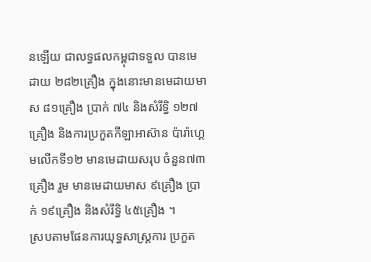នឡើយ ជាលទ្ធផលកម្ពុជាទទួល បានមេដាយ ២៨២គ្រឿង ក្នុងនោះមានមេដាយមាស ៨១គ្រឿង ប្រាក់ ៧៤ និងសំរឹទ្ធិ ១២៧ គ្រឿង និងការប្រកួតកីឡាអាស៊ាន ប៉ារ៉ាហ្គេមលើកទី១២ មានមេដាយសរុប ចំនួន៧៣គ្រឿង រួម មានមេដាយមាស ៩គ្រឿង ប្រាក់ ១៩គ្រឿង និងសំរឹទ្ធិ ៤៥គ្រឿង ។
ស្របតាមផែនការយុទ្ធសាស្ត្រការ ប្រកួត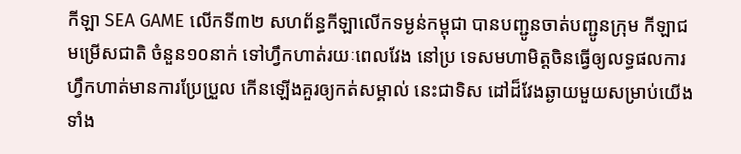កីឡា SEA GAME លើកទី៣២ សហព័ន្ធកីឡាលើកទម្ងន់កម្ពុជា បានបញ្ជូនចាត់បញ្ជូនក្រុម កីឡាជមម្រើសជាតិ ចំនួន១០នាក់ ទៅហ្វឹកហាត់រយៈពេលវែង នៅប្រ ទេសមហាមិត្តចិនធ្វើឲ្យលទ្ធផលការហ្វឹកហាត់មានការប្រែប្រួល កើនឡើងគួរឲ្យកត់សម្គាល់ នេះជាទិស ដៅដ៏វែងឆ្ងាយមួយសម្រាប់យើងទាំង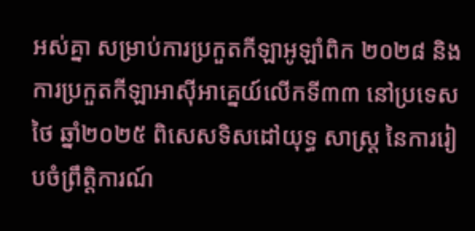អស់គ្នា សម្រាប់ការប្រកួតកីឡាអូឡាំពិក ២០២៨ និង ការប្រកួតកីឡាអាស៊ីអាគ្នេយ៍លើកទី៣៣ នៅប្រទេសថៃ ឆ្នាំ២០២៥ ពិសេសទិសដៅយុទ្ធ សាស្ត្រ នៃការរៀបចំព្រឹត្តិការណ៍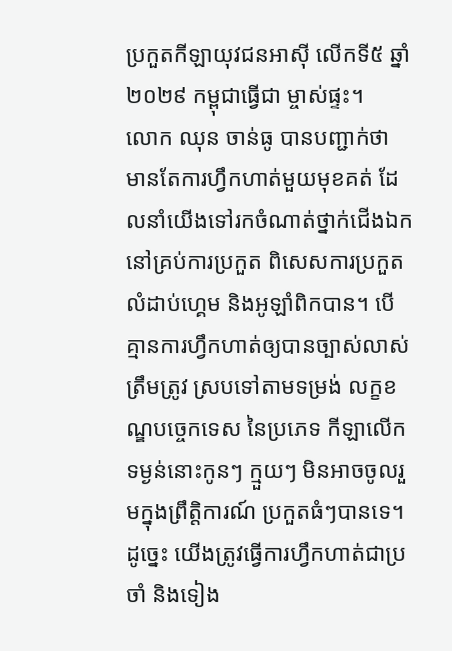ប្រកួតកីឡាយុវជនអាស៊ី លើកទី៥ ឆ្នាំ២០២៩ កម្ពុជាធ្វើជា ម្ចាស់ផ្ទះ។
លោក ឈុន ចាន់ធូ បានបញ្ជាក់ថា មានតែការហ្វឹកហាត់មួយមុខគត់ ដែលនាំយើងទៅរកចំណាត់ថ្នាក់ជើងឯក នៅគ្រប់ការប្រកួត ពិសេសការប្រកួត លំដាប់ហ្គេម និងអូឡាំពិកបាន។ បើគ្មានការហ្វឹកហាត់ឲ្យបានច្បាស់លាស់ ត្រឹមត្រូវ ស្របទៅតាមទម្រង់ លក្ខខណ្ឌបច្ចេកទេស នៃប្រភេទ កីឡាលើកទម្ងន់នោះកូនៗ ក្មួយៗ មិនអាចចូលរួមក្នុងព្រឹត្តិការណ៍ ប្រកួតធំៗបានទេ។ ដូច្នេះ យើងត្រូវធ្វើការហ្វឹកហាត់ជាប្រចាំ និងទៀង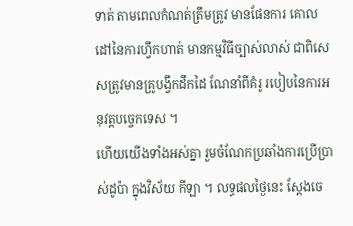ទាត់ តាមពេលកំណត់ត្រឹមត្រូវ មានផែនការ គោលដៅនៃការហ្វឹកហាត់ មានកម្មវិធីច្បាស់លាស់ ជាពិសេសត្រូវមានគ្រូបង្វឹកដឹកដៃ ណែនាំពីគំរូ របៀបនៃការអនុវត្តបច្ចេកទេស ។
ហើយយើងទាំងអស់គ្នា រួមចំណែកប្រឆាំងការប្រើប្រាស់ដូប៉ា ក្នុងវិស័យ កីឡា ។ លទ្ធផលថ្ងៃនេះ ស្តែងចេ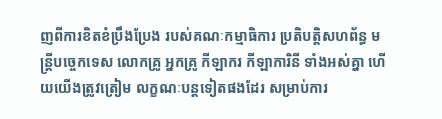ញពីការខិតខំប្រឹងប្រែង របស់គណៈកម្មាធិការ ប្រតិបត្តិសហព័ន្ធ មន្ត្រីបច្ចេកទេស លោកគ្រូ អ្នកគ្រូ កីឡាករ កីឡាការិនី ទាំងអស់គ្នា ហើយយើងត្រូវត្រៀម លក្ខណៈបន្តទៀតផងដែរ សម្រាប់ការ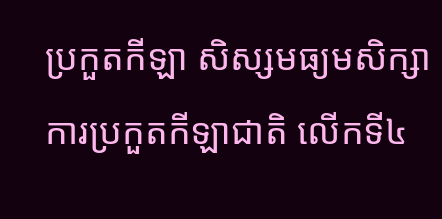ប្រកួតកីឡា សិស្សមធ្យមសិក្សា ការប្រកួតកីឡាជាតិ លើកទី៤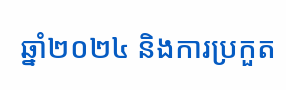ឆ្នាំ២០២៤ និងការប្រកួត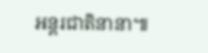អន្តរជាតិនានា៕